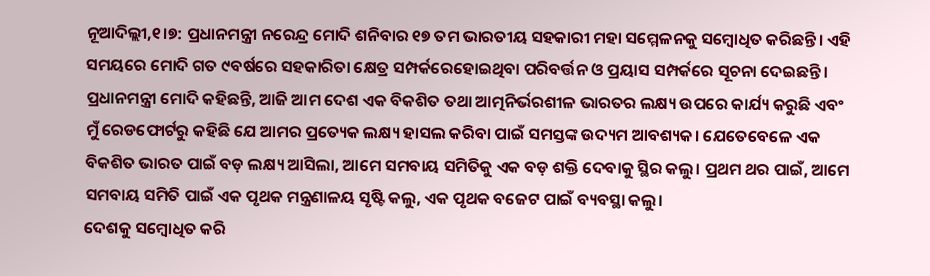ନୂଆଦିଲ୍ଲୀ,୧।୭: ପ୍ରଧାନମନ୍ତ୍ରୀ ନରେନ୍ଦ୍ର ମୋଦି ଶନିବାର ୧୭ ତମ ଭାରତୀୟ ସହକାରୀ ମହା ସମ୍ମେଳନକୁ ସମ୍ବୋଧିତ କରିଛନ୍ତି। ଏହି ସମୟରେ ମୋଦି ଗତ ୯ବର୍ଷରେ ସହକାରିତା କ୍ଷେତ୍ର ସମ୍ପର୍କରେହୋଇଥିବା ପରିବର୍ତ୍ତନ ଓ ପ୍ରୟାସ ସମ୍ପର୍କରେ ସୂଚନା ଦେଇଛନ୍ତି।
ପ୍ରଧାନମନ୍ତ୍ରୀ ମୋଦି କହିଛନ୍ତି, ଆଜି ଆମ ଦେଶ ଏକ ବିକଶିତ ତଥା ଆତ୍ମନିର୍ଭରଶୀଳ ଭାରତର ଲକ୍ଷ୍ୟ ଉପରେ କାର୍ଯ୍ୟ କରୁଛି ଏବଂ ମୁଁ ରେଡଫୋର୍ଟରୁ କହିଛି ଯେ ଆମର ପ୍ରତ୍ୟେକ ଲକ୍ଷ୍ୟ ହାସଲ କରିବା ପାଇଁ ସମସ୍ତଙ୍କ ଉଦ୍ୟମ ଆବଶ୍ୟକ। ଯେତେବେଳେ ଏକ ବିକଶିତ ଭାରତ ପାଇଁ ବଡ଼ ଲକ୍ଷ୍ୟ ଆସିଲା, ଆମେ ସମବାୟ ସମିତିକୁ ଏକ ବଡ଼ ଶକ୍ତି ଦେବାକୁ ସ୍ଥିର କଲୁ। ପ୍ରଥମ ଥର ପାଇଁ, ଆମେ ସମବାୟ ସମିତି ପାଇଁ ଏକ ପୃଥକ ମନ୍ତ୍ରଣାଳୟ ସୃଷ୍ଟି କଲୁ, ଏକ ପୃଥକ ବଜେଟ ପାଇଁ ବ୍ୟବସ୍ଥା କଲୁ।
ଦେଶକୁ ସମ୍ବୋଧିତ କରି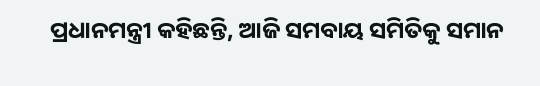ପ୍ରଧାନମନ୍ତ୍ରୀ କହିଛନ୍ତି, ଆଜି ସମବାୟ ସମିତିକୁ ସମାନ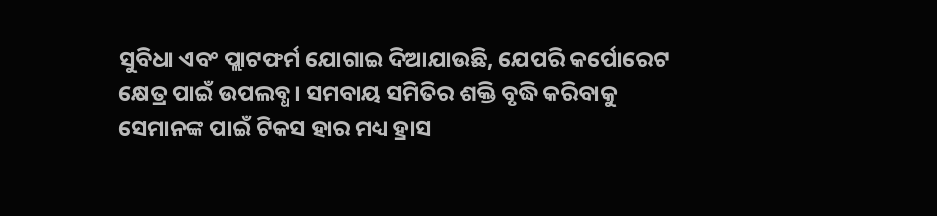ସୁବିଧା ଏବଂ ପ୍ଲାଟଫର୍ମ ଯୋଗାଇ ଦିଆଯାଉଛି, ଯେପରି କର୍ପୋରେଟ କ୍ଷେତ୍ର ପାଇଁ ଉପଲବ୍ଧ। ସମବାୟ ସମିତିର ଶକ୍ତି ବୃଦ୍ଧି କରିବାକୁ ସେମାନଙ୍କ ପାଇଁ ଟିକସ ହାର ମଧ୍ୟ ହ୍ରାସ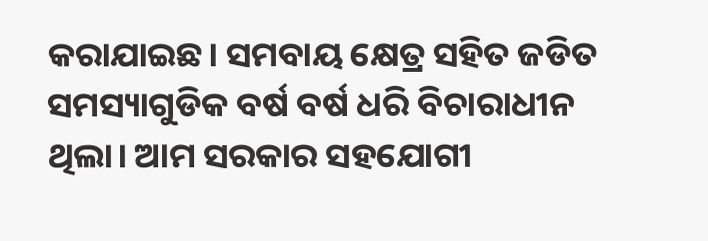କରାଯାଇଛ। ସମବାୟ କ୍ଷେତ୍ର ସହିତ ଜଡିତ ସମସ୍ୟାଗୁଡିକ ବର୍ଷ ବର୍ଷ ଧରି ବିଚାରାଧୀନ ଥିଲା। ଆମ ସରକାର ସହଯୋଗୀ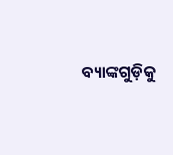ବ୍ୟାଙ୍କଗୁଡ଼ିକୁ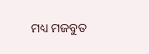ମଧ୍ୟ ମଜବୁତ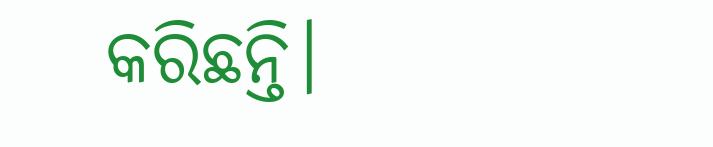କରିଛନ୍ତି।